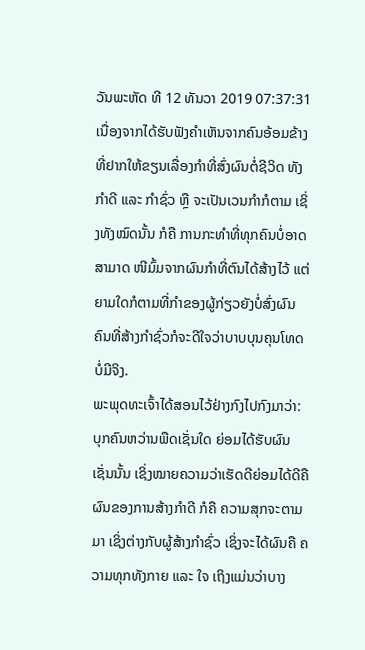ວັນພະຫັດ ທີ 12 ທັນວາ 2019 07:37:31
ເນື່ອງຈາກໄດ້ຮັບຟັງຄຳເຫັນຈາກຄົນອ້ອມຂ້າງ ທີ່ຢາກໃຫ້ຂຽນເລື່ອງກຳທີ່ສົ່ງຜົນຕໍ່ຊີວິດ ທັງກຳດີ ແລະ ກຳຊົ່ວ ຫຼື ຈະເປັນເວນກຳກໍຕາມ ເຊິ່ງທັງໝົດນັ້ນ ກໍຄື ການກະທຳທີ່ທຸກຄົນບໍ່ອາດສາມາດ ໜີມົ້ມຈາກຜົນກຳທີ່ຕົນໄດ້ສ້າງໄວ້ ແຕ່ຍາມໃດກໍຕາມທີ່ກຳຂອງຜູ້ກ່ຽວຍັງບໍ່ສົ່ງຜົນ ຄົນທີ່ສ້າງກຳຊົ່ວກໍຈະດີໃຈວ່າບາບບຸນຄຸນໂທດບໍ່ມີຈິງ.
ພະພຸດທະເຈົ້າໄດ້ສອນໄວ້ຢ່າງກົງໄປກົງມາວ່າ: ບຸກຄົນຫວ່ານພືດເຊັ່ນໃດ ຍ່ອມໄດ້ຮັບຜົນເຊັ່ນນັ້ນ ເຊິ່ງໝາຍຄວາມວ່າເຮັດດີຍ່ອມໄດ້ດີຄືຜົນຂອງການສ້າງກຳດີ ກໍຄື ຄວາມສຸກຈະຕາມມາ ເຊິ່ງຕ່າງກັບຜູ້ສ້າງກຳຊົ່ວ ເຊິ່ງຈະໄດ້ຜົນຄື ຄວາມທຸກທັງກາຍ ແລະ ໃຈ ເຖິງແມ່ນວ່າບາງ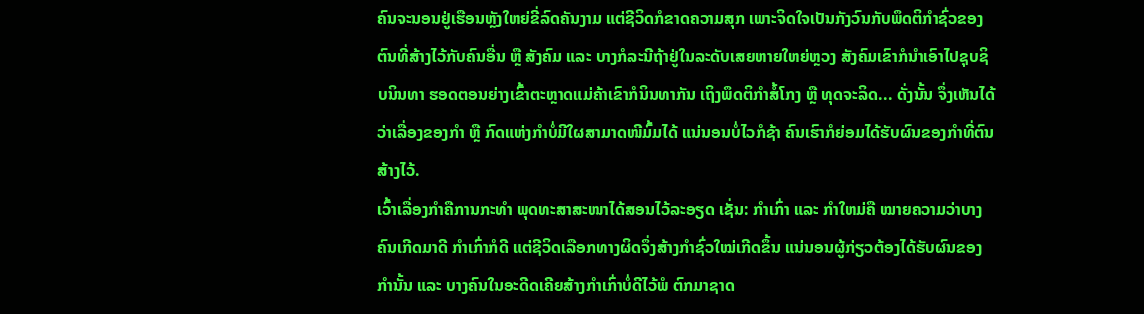ຄົນຈະນອນຢູ່ເຮືອນຫຼັງໃຫຍ່ຂີ່ລົດຄັນງາມ ແຕ່ຊີວິດກໍຂາດຄວາມສຸກ ເພາະຈິດໃຈເປັນກັງວົນກັບພຶດຕິກຳຊົ່ວຂອງຕົນທີ່ສ້າງໄວ້ກັບຄົນອື່ນ ຫຼື ສັງຄົມ ແລະ ບາງກໍລະນີຖ້າຢູ່ໃນລະດັບເສຍຫາຍໃຫຍ່ຫຼວງ ສັງຄົມເຂົາກໍນຳເອົາໄປຊຸບຊິບນິນທາ ຮອດຕອນຍ່າງເຂົ້າຕະຫຼາດແມ່ຄ້າເຂົາກໍນິນທາກັນ ເຖິງພຶດຕິກຳສໍ້ໂກງ ຫຼື ທຸດຈະລິດ... ດັ່ງນັ້ນ ຈຶ່ງເຫັນໄດ້ວ່າເລື່ອງຂອງກຳ ຫຼື ກົດແຫ່ງກຳບໍ່ມີໃຜສາມາດໜີມົ້ມໄດ້ ແນ່ນອນບໍ່ໄວກໍຊ້າ ຄົນເຮົາກໍຍ່ອມໄດ້ຮັບຜົນຂອງກຳທີ່ຕົນສ້າງໄວ້.
ເວົ້າເລື່ອງກຳຄືການກະທຳ ພຸດທະສາສະໜາໄດ້ສອນໄວ້ລະອຽດ ເຊັ່ນ: ກຳເກົ່າ ແລະ ກຳໃຫມ່ຄື ໝາຍຄວາມວ່າບາງຄົນເກີດມາດີ ກຳເກົ່າກໍດີ ແຕ່ຊີວິດເລືອກທາງຜິດຈຶ່ງສ້າງກຳຊົ່ວໃໝ່ເກີດຂຶ້ນ ແນ່ນອນຜູ້ກ່ຽວຕ້ອງໄດ້ຮັບຜົນຂອງກຳນັ້ນ ແລະ ບາງຄົນໃນອະດີດເຄີຍສ້າງກຳເກົ່າບໍ່ດີໄວ້ພໍ ຕົກມາຊາດ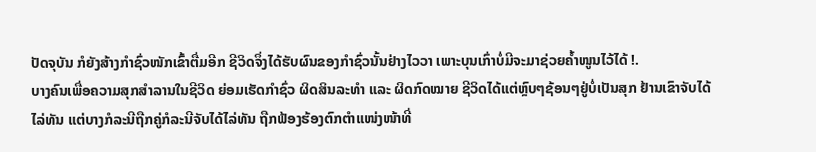ປັດຈຸບັນ ກໍຍັງສ້າງກຳຊົ່ວໜັກເຂົ້າຕື່ມອີກ ຊີວິດຈຶ່ງໄດ້ຮັບຜົນຂອງກຳຊົ່ວນັ້ນຢ່າງໄວວາ ເພາະບຸນເກົ່າບໍ່ມີຈະມາຊ່ວຍຄ້ຳໜູນໄວ້ໄດ້ !.
ບາງຄົນເພື່ອຄວາມສຸກສຳລານໃນຊີວິດ ຍ່ອມເຮັດກຳຊົ່ວ ຜິດສິນລະທຳ ແລະ ຜິດກົດໝາຍ ຊີວິດໄດ້ແຕ່ຫຼົບໆຊ້ອນໆຢູ່ບໍ່ເປັນສຸກ ຢ້ານເຂົາຈັບໄດ້ໄລ່ທັນ ແຕ່ບາງກໍລະນີຖືກຄູ່ກໍລະນີຈັບໄດ້ໄລ່ທັນ ຖືກຟ້ອງຮ້ອງຕົກຕຳແໜ່ງໜ້າທີ່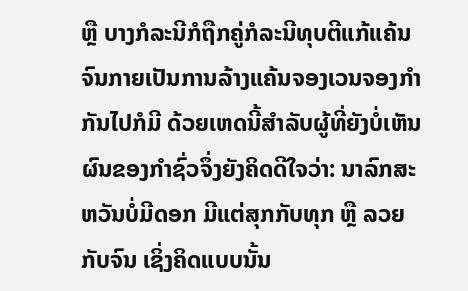ຫຼື ບາງກໍລະນີກໍຖືກຄູ່ກໍລະນີທຸບຕີແກ້ແຄ້ນ ຈົນກາຍເປັນການລ້າງແຄ້ນຈອງເວນຈອງກຳກັນໄປກໍມີ ດ້ວຍເຫດນີ້ສຳລັບຜູ້ທີ່ຍັງບໍ່ເຫັນຜົນຂອງກຳຊົ່ວຈຶ່ງຍັງຄິດດີໃຈວ່າ: ນາລົກສະຫວັນບໍ່ມີດອກ ມີແຕ່ສຸກກັບທຸກ ຫຼື ລວຍກັບຈົນ ເຊິ່ງຄິດແບບນັ້ນ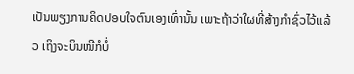ເປັນພຽງການຄິດປອບໃຈຕົນເອງເທົ່ານັ້ນ ເພາະຖ້າວ່າໃຜທີ່ສ້າງກຳຊົ່ວໄວ້ແລ້ວ ເຖິງຈະບິນໜີກໍບໍ່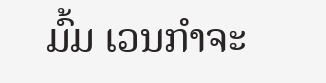ມົ້ມ ເວນກຳຈະ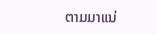ຕາມມາແນ່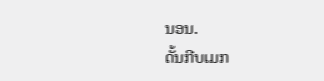ນອນ.
ດັ້ນກີບເມກ